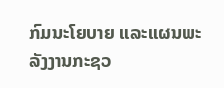ກົມນະໂຍບາຍ ແລະແຜນພະລັງງານກະຊວ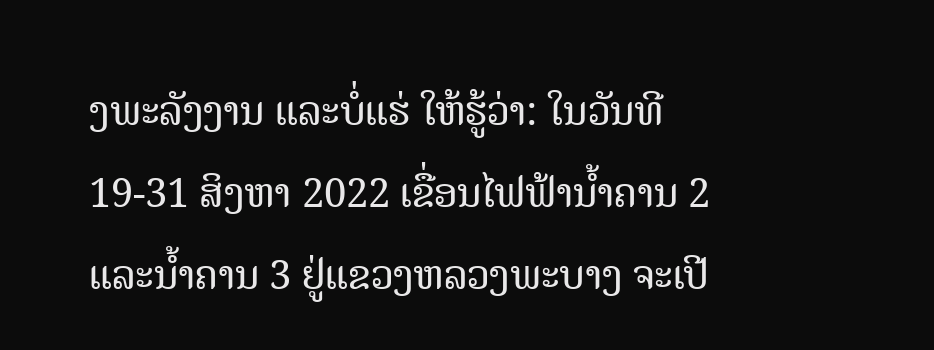ງພະລັງງານ ແລະບໍ່ແຮ່ ໃຫ້ຮູ້ວ່າ: ໃນວັນທີ 19-31 ສິງຫາ 2022 ເຂື່ອນໄຟຟ້ານໍ້າຄານ 2 ແລະນໍ້າຄານ 3 ຢູ່ແຂວງຫລວງພະບາງ ຈະເປີ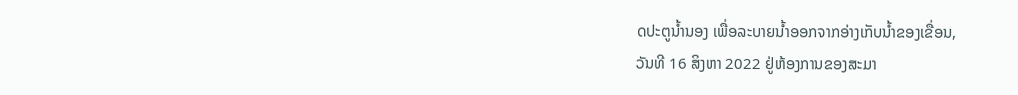ດປະຕູນໍ້ານອງ ເພື່ອລະບາຍນໍ້າອອກຈາກອ່າງເກັບນໍ້າຂອງເຂື່ອນ,
ວັນທີ 16 ສິງຫາ 2022 ຢູ່ຫ້ອງການຂອງສະມາ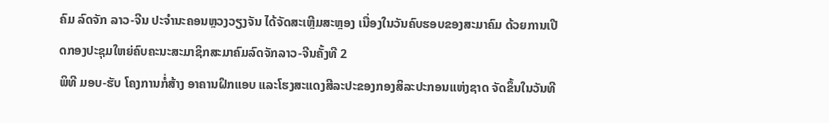ຄົມ ລົດຈັກ ລາວ-ຈີນ ປະຈໍານະຄອນຫຼວງວຽງຈັນ ໄດ້ຈັດສະເຫຼີມສະຫຼອງ ເນື່ອງໃນວັນຄົບຮອບຂອງສະມາຄົມ ດ້ວຍການເປີດກອງປະຊຸມໃຫຍ່ຄົບຄະນະສະມາຊິກສະມາຄົມລົດຈັກລາວ-ຈີນຄັ້ງທີ 2
ພິທີ ມອບ-ຮັບ ໂຄງການກໍ່ສ້າງ ອາຄານຝຶກແອບ ແລະໂຮງສະແດງສີລະປະຂອງກອງສິລະປະກອນແຫ່ງຊາດ ຈັດຂຶ້ນໃນວັນທີ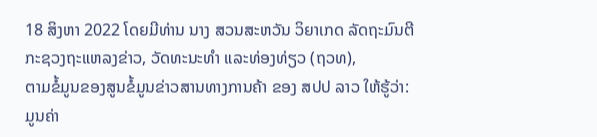18 ສິງຫາ 2022 ໂດຍມີທ່ານ ນາງ ສວນສະຫວັນ ວິຍາເກດ ລັດຖະມົນຕີ ກະຊວງຖະແຫລງຂ່າວ, ວັດທະນະທຳ ແລະທ່ອງທ່ຽວ (ຖວທ),
ຕາມຂໍ້ມູນຂອງສູນຂໍ້ມູນຂ່າວສານທາງການຄ້າ ຂອງ ສປປ ລາວ ໃຫ້ຮູ້ວ່າ: ມູນຄ່າ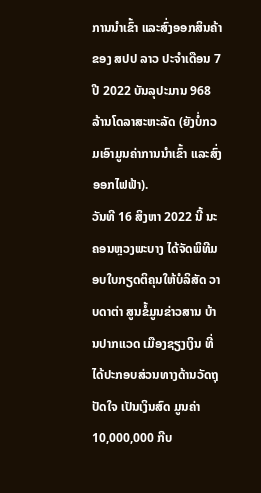ການນໍາເຂົ້າ ແລະສົ່ງອອກສິນຄ້າຂອງ ສປປ ລາວ ປະຈໍາເດືອນ 7 ປີ 2022 ບັນລຸປະມານ 968 ລ້ານໂດລາສະຫະລັດ (ຍັງບໍ່ກວມເອົາມູນຄ່າການນຳເຂົ້າ ແລະສົ່ງອອກໄຟຟ້າ).
ວັນທີ 16 ສິງຫາ 2022 ນີ້ ນະຄອນຫຼວງພະບາງ ໄດ້ຈັດພິທີມອບໃບກຽດຕິຄຸນໃຫ້ບໍລິສັດ ວາບດາຕ່າ ສູນຂໍ້ມູນຂ່າວສານ ບ້ານປາກແວດ ເມືອງຊຽງເງິນ ທີ່ໄດ້ປະກອບສ່ວນທາງດ້ານວັດຖຸປັດໃຈ ເປັນເງິນສົດ ມູນຄ່າ 10,000,000 ກີບ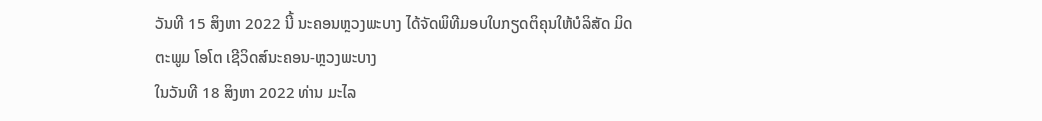ວັນທີ 15 ສິງຫາ 2022 ນີ້ ນະຄອນຫຼວງພະບາງ ໄດ້ຈັດພິທີມອບໃບກຽດຕິຄຸນໃຫ້ບໍລິສັດ ມິດຕະພູມ ໂອໂຕ ເຊີວິດສ໌ນະຄອນ-ຫຼວງພະບາງ
ໃນວັນທີ 18 ສິງຫາ 2022 ທ່ານ ມະໄລ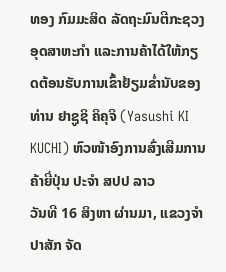ທອງ ກົມມະສິດ ລັດຖະມົນຕີກະຊວງອຸດສາຫະກຳ ແລະການຄ້າໄດ້ໃຫ້ກຽດຕ້ອນຮັບການເຂົ້າຢ້ຽມຂໍ່ານັບຂອງທ່ານ ຢາຊູຊິ ຄິຄຸຈິ (Yasushi KI KUCHI) ຫົວໜ້າອົງການສົ່ງເສີມການຄ້າຍີ່ປຸ່ນ ປະຈຳ ສປປ ລາວ
ວັນທີ 16 ສິງຫາ ຜ່ານມາ, ແຂວງຈຳປາສັກ ຈັດ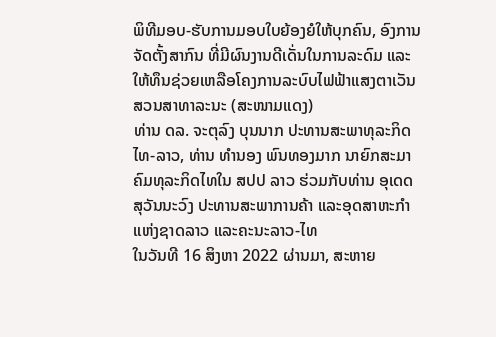ພິທີມອບ-ຮັບການມອບໃບຍ້ອງຍໍໃຫ້ບຸກຄົນ, ອົງການຈັດຕັ້ງສາກົນ ທີ່ມີຜົນງານດີເດັ່ນໃນການລະດົມ ແລະໃຫ້ທຶນຊ່ວຍເຫລືອໂຄງການລະບົບໄຟຟ້າແສງຕາເວັນ ສວນສາທາລະນະ (ສະໜາມແດງ)
ທ່ານ ດລ. ຈະຕຸລົງ ບຸນນາກ ປະທານສະພາທຸລະກິດໄທ-ລາວ, ທ່ານ ທໍານອງ ພົນທອງມາກ ນາຍົກສະມາຄົມທຸລະກິດໄທໃນ ສປປ ລາວ ຮ່ວມກັບທ່ານ ອຸເດດ ສຸວັນນະວົງ ປະທານສະພາການຄ້າ ແລະອຸດສາຫະກໍາແຫ່ງຊາດລາວ ແລະຄະນະລາວ-ໄທ
ໃນວັນທີ 16 ສິງຫາ 2022 ຜ່ານມາ, ສະຫາຍ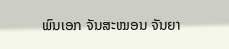ພົນເອກ ຈັນສະໝອນ ຈັນຍາ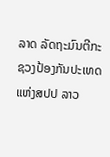ລາດ ລັດຖະມົນຕີກະຊວງປ້ອງກັນປະເທດ ແຫ່ງສປປ ລາວ